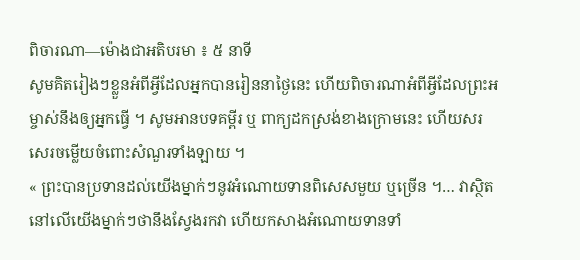ពិចារណា—ម៉ោងជាអតិបរមា ៖ ៥ នាទី
សូមគិតរៀងៗខ្លួនអំពីអ្វីដែលអ្នកបានរៀននាថ្ងៃនេះ ហើយពិចារណាអំពីអ្វីដែលព្រះអម្ចាស់នឹងឲ្យអ្នកធ្វើ ។ សូមអានបទគម្ពីរ ឬ ពាក្យដកស្រង់ខាងក្រោមនេះ ហើយសរសេរចម្លើយចំពោះសំណួរទាំងឡាយ ។
« ព្រះបានប្រទានដល់យើងម្នាក់ៗនូវអំណោយទានពិសេសមួយ ឬច្រើន ។… វាស្ថិតនៅលើយើងម្នាក់ៗថានឹងស្វែងរកវា ហើយកសាងអំណោយទានទាំ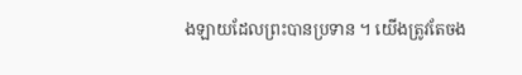ងឡាយដែលព្រះបានប្រទាន ។ យើងត្រូវតែចង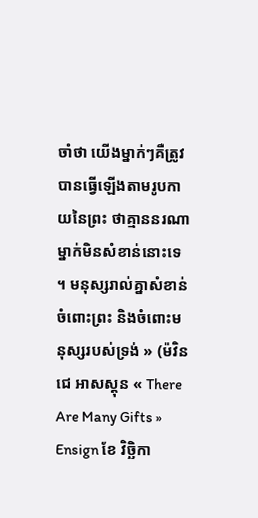ចាំថា យើងម្នាក់ៗគឺត្រូវបានធ្វើឡើងតាមរូបកាយនៃព្រះ ថាគ្មាននរណាម្នាក់មិនសំខាន់នោះទេ ។ មនុស្សរាល់គ្នាសំខាន់ចំពោះព្រះ និងចំពោះមនុស្សរបស់ទ្រង់ » (ម៉វិន ជេ អាសស្តុន « There Are Many Gifts » Ensign ខែ វិច្ឆិកា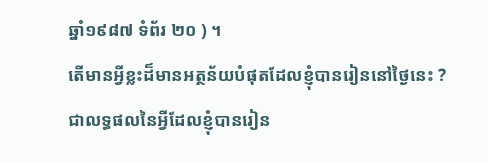ឆ្នាំ១៩៨៧ ទំព័រ ២០ ) ។
តើមានអ្វីខ្លះដ៏មានអត្ថន័យបំផុតដែលខ្ញុំបានរៀននៅថ្ងៃនេះ ?
ជាលទ្ធផលនៃអ្វីដែលខ្ញុំបានរៀន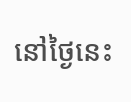នៅថ្ងៃនេះ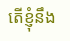តើខ្ញុំនឹង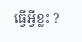ធ្វើអ្វីខ្លះ ?